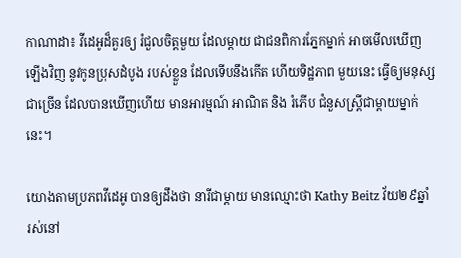កាណាដា៖ វីដេអូដ៏គួរឲ្យ រំជួលចិត្តមួយ ដែលម្តាយ ជាជនពិការភ្នែកម្នាក់ អាចមើលឃើញ ឡើងវិញ នូវកូនប្រុសដំបូង របស់ខ្លួន ដែលទើបនឹងកើត ហើយទិដ្ឋភាព មួយនេះ ធ្វើឲ្យមនុស្សជាច្រើន ដែលបានឃើញហើយ មានអារម្មណ៍ អាណិត និង រំភើប ជំនួសស្ត្រីជាម្តាយម្នាក់នេះ។

យោងតាមប្រភពវីដេអូ បានឲ្យដឹងថា នារីជាម្តាយ មានឈ្មោះថា Kathy Beitz វ័យ២៩ឆ្នាំ រស់នៅ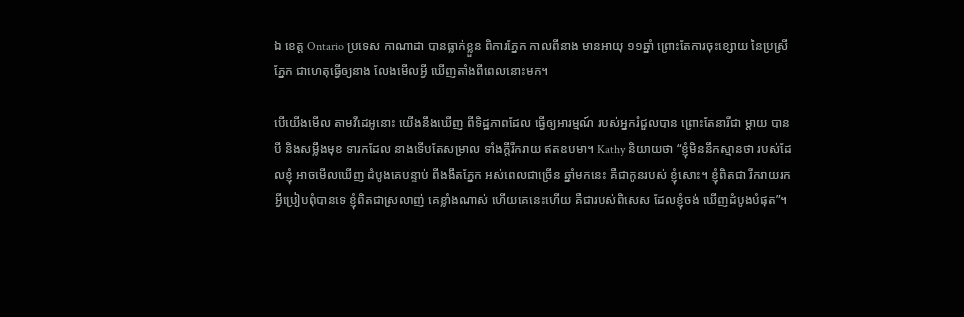ឯ ខេត្ត Ontario ប្រទេស កាណាដា បានធ្លាក់ខ្លួន ពិការភ្នែក កាលពីនាង មានអាយុ ១១ឆ្នាំ ព្រោះតែការចុះខ្សោយ នៃប្រស្រីភ្នែក ជាហេតុធ្វើឲ្យនាង លែងមើលអ្វី ឃើញតាំងពីពេលនោះមក។

បើយើងមើល តាមវីដេអូនោះ យើងនឹងឃើញ ពីទិដ្ឋភាពដែល ធ្វើឲ្យអារម្មណ៍ របស់អ្នករំជួលបាន ព្រោះតែនារីជា ម្តាយ បានបី និងសម្លឹងមុខ ទារកដែល នាងទើបតែសម្រាល ទាំងក្តីរីករាយ ឥតឧបមា។ Kathy និយាយថា “ខ្ញុំមិននឹកស្មានថា របស់ដែលខ្ញុំ អាចមើលឃើញ ដំបូងគេបន្ទាប់ ពីងងឹតភ្នែក អស់ពេលជាច្រើន ឆ្នាំមកនេះ គឺជាកូនរបស់ ខ្ញុំសោះ។ ខ្ញុំពិតជា រីករាយរក អ្វីប្រៀបពុំបានទេ ខ្ញុំពិតជាស្រលាញ់ គេខ្លាំងណាស់ ហើយគេនេះហើយ គឺជារបស់ពិសេស ដែលខ្ញុំចង់ ឃើញដំបូងបំផុត”។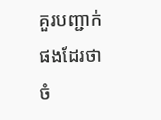គួរបញ្ជាក់ផងដែរថា ចំ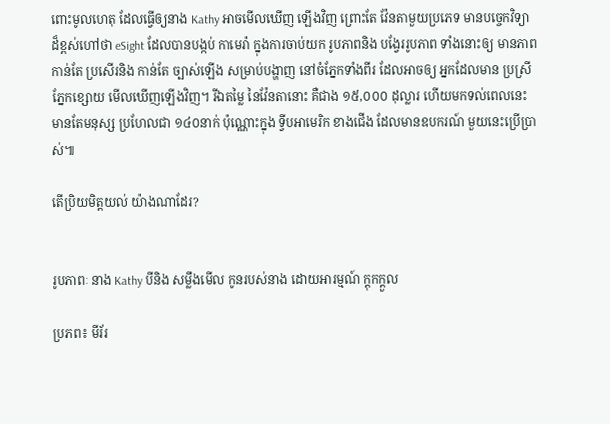ពោះមូលហេតុ ដែលធ្វើឲ្យនាង Kathy អាចមើលឃើញ ឡើងវិញ ព្រោះតែ វ៉ែនតាមួយប្រភេទ មានបច្ចេកវិទ្យា ដ៏ខ្ពស់ហៅថា eSight ដែលបានបង្កប់ កាមេរ៉ា ក្នុងការចាប់យក រូបភាពនិង បង្វែររូបភាព ទាំងនោះឲ្យ មានភាពកាន់តែ ប្រសើរនិង កាន់តែ ច្បាស់ឡើង សម្រាប់បង្ហាញ នៅចំភ្នែកទាំងពីរ ដែលអាចឲ្យ អ្នកដែលមាន ប្រស្រីភ្នែកខ្សោយ មើលឃើញឡើងវិញ។ រីឯតម្លៃ នៃវ៉ែនតានោះ គឺជាង ១៥,០០០ ដុល្លារ ហើយមកទល់ពេលនេះ មានតែមនុស្ស ប្រហែលជា ១៤០នាក់ ប៉ុណ្ណោះក្នុង ទ្វីបអាមេរិក ខាងជើង ដែលមានឧបករណ៍ មួយនេះប្រើប្រាស់៕

តើប្រិយមិត្តយល់ យ៉ាងណាដែរ?


រូបភាពៈ នាង Kathy បីនិង សម្លឹងមើល កូនរបស់នាង ដោយអារម្មណ៍ ក្តុកក្តួល

ប្រភព៖ មីរ័រ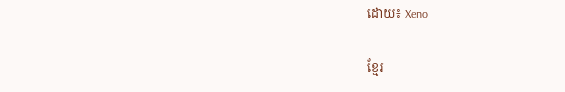ដោយ៖ Xeno

ខ្មែរ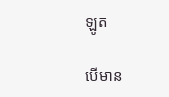ឡូត

បើមាន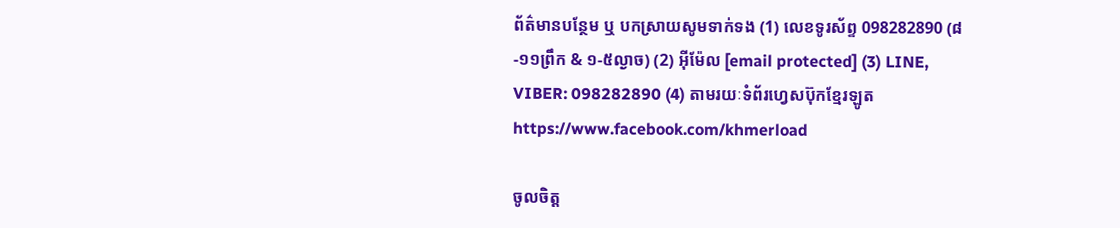ព័ត៌មានបន្ថែម ឬ បកស្រាយសូមទាក់ទង (1) លេខទូរស័ព្ទ 098282890 (៨-១១ព្រឹក & ១-៥ល្ងាច) (2) អ៊ីម៉ែល [email protected] (3) LINE, VIBER: 098282890 (4) តាមរយៈទំព័រហ្វេសប៊ុកខ្មែរឡូត https://www.facebook.com/khmerload

ចូលចិត្ត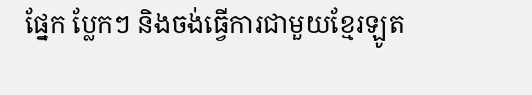ផ្នែក ប្លែកៗ និងចង់ធ្វើការជាមួយខ្មែរឡូត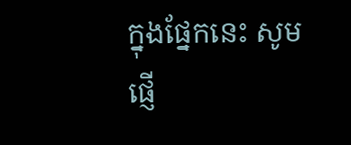ក្នុងផ្នែកនេះ សូមផ្ញើ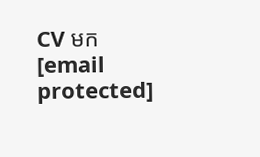CV មក [email protected]